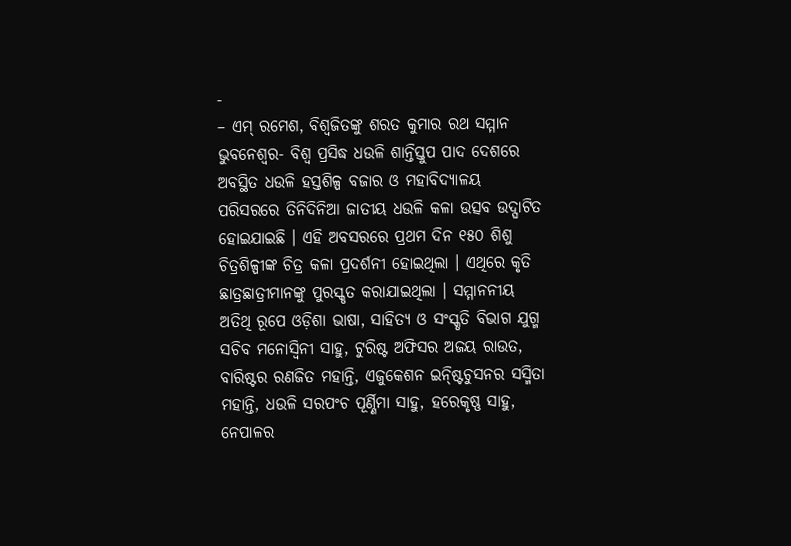-
– ଏମ୍ ରମେଶ, ବିଶ୍ୱଜିତଙ୍କୁ ଶରତ କୁମାର ରଥ ସମ୍ମାନ
ଭୁବନେଶ୍ୱର- ବିଶ୍ୱ ପ୍ରସିଦ୍ଧ ଧଉଳି ଶାନ୍ତିସ୍ତୁପ ପାଦ ଦେଶରେ ଅବସ୍ଥିତ ଧଉଳି ହସ୍ତଶିଳ୍ପ ବଜାର ଓ ମହାବିଦ୍ୟାଳୟ ପରିସରରେ ତିନିଦିନିଆ ଜାତୀୟ ଧଉଳି କଳା ଉତ୍ସବ ଉଦ୍ଘାଟିତ ହୋଇଯାଇଛି । ଏହି ଅବସରରେ ପ୍ରଥମ ଦିନ ୧୫୦ ଶିଶୁ ଚିତ୍ରଶିଳ୍ପୀଙ୍କ ଚିତ୍ର କଳା ପ୍ରଦର୍ଶନୀ ହୋଇଥିଲା । ଏଥିରେ କୃତି ଛାତ୍ରଛାତ୍ରୀମାନଙ୍କୁ ପୁରସ୍କୃତ କରାଯାଇଥିଲା । ସମ୍ମାନନୀୟ ଅତିଥି ରୂପେ ଓଡ଼ିଶା ଭାଷା, ସାହିତ୍ୟ ଓ ସଂସ୍କୃତି ବିଭାଗ ଯୁଗ୍ମ ସଚିବ ମନୋସ୍ୱିନୀ ସାହୁ, ଟୁରିଷ୍ଟ ଅଫିସର ଅଜୟ ରାଉତ, ବାରିଷ୍ଟର ରଣଜିତ ମହାନ୍ତି, ଏଜୁକେଶନ ଇନ୍ଷ୍ଟିଚୁସନର ସସ୍ମିତା ମହାନ୍ତି, ଧଉଳି ସରପଂଚ ପୂର୍ଣ୍ଣିମା ସାହୁ, ହରେକୃଷ୍ଣ ସାହୁ, ନେପାଳର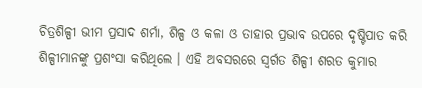ଚିତ୍ରଶିଳ୍ପୀ ଭୀମ ପ୍ରସାଦ ଶର୍ମା, ଶିଳ୍ପ ଓ କଳା ଓ ତାହାର ପ୍ରଭାବ ଉପରେ ଦୃଷ୍ଟିପାତ କରି ଶିଳ୍ପୀମାନଙ୍କୁ ପ୍ରଶଂସା କରିଥିଲେ । ଏହି ଅବସରରେ ସ୍ୱର୍ଗତ ଶିଳ୍ପୀ ଶରତ କୁମାର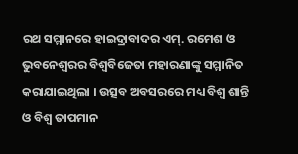ରଥ ସମ୍ମାନରେ ହାଇଦ୍ରାବାଦର ଏମ୍. ରମେଶ ଓ ଭୁବନେଶ୍ୱରର ବିଶ୍ୱବିଜେତା ମହାରଣାଙ୍କୁ ସମ୍ମାନିତ କରାଯାଇଥିଲା । ଉତ୍ସବ ଅବସରରେ ମଧ୍ୟ ବିଶ୍ୱ ଶାନ୍ତି ଓ ବିଶ୍ୱ ତାପମାନ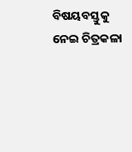ବିଷୟବସ୍ତୁକୁ ନେଇ ଚିତ୍ରକଳା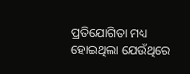ପ୍ରତିଯୋଗିତା ମଧ୍ୟ ହୋଇଥିଲା ଯେଉଁଥିରେ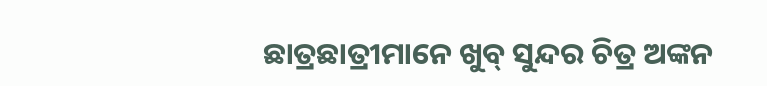ଛାତ୍ରଛାତ୍ରୀମାନେ ଖୁବ୍ ସୁନ୍ଦର ଚିତ୍ର ଅଙ୍କନ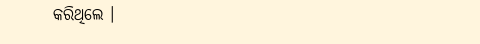କରିଥିଲେ ।